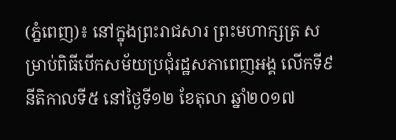(ភ្នំពេញ)៖ នៅក្នុងព្រះរាជសារ ព្រះមហាក្សត្រ សម្រាប់ពិធីបើកសម័យប្រជុំរដ្ឋសភាពេញអង្គ លើកទី៩ នីតិកាលទី៥ នៅថ្ងៃទី១២ ខែតុលា ឆ្នាំ២០១៧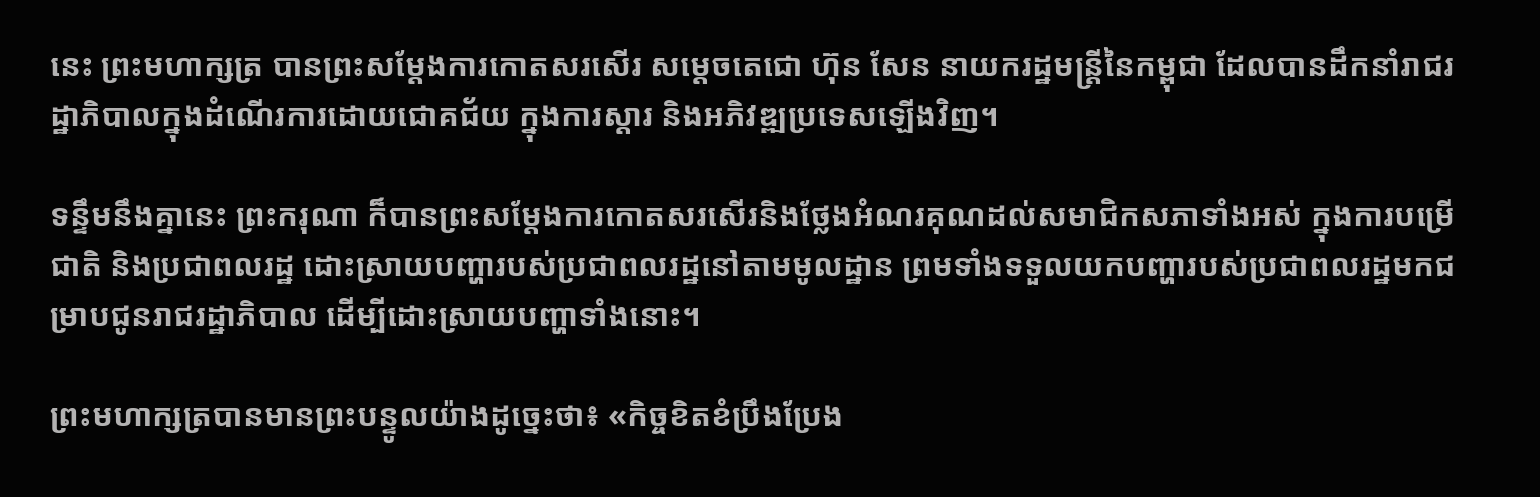នេះ ព្រះមហាក្សត្រ បានព្រះសម្តែងការកោតសរសើរ សម្តេចតេជោ ហ៊ុន សែន នាយករដ្ឋមន្រ្តីនៃកម្ពុជា ដែលបានដឹកនាំរាជរដ្ឋាភិបាលក្នុងដំណើរការដោយជោគជ័យ ក្នុងការស្តារ និងអភិវឌ្ឍប្រទេសឡើងវិញ។

ទន្ទឹមនឹងគ្នានេះ ព្រះករុណា ក៏បានព្រះសម្តែងការកោតសរសើរនិងថ្លែងអំណរគុណដល់សមាជិកសភាទាំងអស់ ក្នុងការបម្រើជាតិ និងប្រជាពលរដ្ឋ ដោះស្រាយបញ្ហារបស់ប្រជាពលរដ្ឋនៅតាមមូលដ្ឋាន ព្រមទាំងទទួលយកបញ្ហារបស់ប្រជាពលរដ្ឋមកជម្រាបជូនរាជរដ្ឋាភិបាល ដើម្បីដោះស្រាយបញ្ហាទាំងនោះ។

ព្រះមហាក្សត្របានមានព្រះបន្ទូលយ៉ាងដូច្នេះថា៖ «កិច្ចខិតខំប្រឹងប្រែង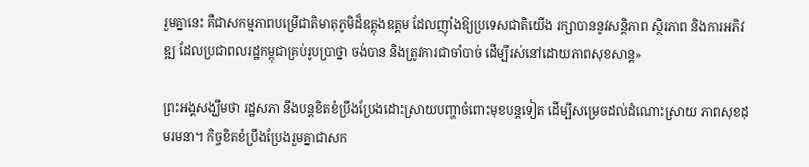រួមគ្នានេះ គឺជាសកម្មភាពបម្រើជាតិមាតុភូមិដ៏ឧត្តុងឧត្តម ដែលញ៉ាំងឱ្យប្រទេសជាតិយើង រក្សាបាននូវសន្តិភាព ស្ថិរភាព និងការអភិវឌ្ឍ ដែលប្រជាពលរដ្ឋកម្ពុជាគ្រប់រូបប្រាថ្នា ចង់បាន និងត្រូវការជាចាំបាច់ ដើម្បីរស់នៅដោយភាពសុខសាន្ត»

ព្រះអង្គសង្ឃឹមថា រដ្ឋសភា នឹងបន្តខិតខំប្រឹងប្រែងដោះស្រាយបញ្ហាចំពោះមុខបន្តទៀត ដើម្បីសម្រេចដល់ដំណោះស្រាយ ភាពសុខដុមរមនា។ កិច្ចខិតខំប្រឹងប្រែងរួមគ្នាជាសក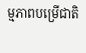ម្មភាពបម្រើជាតិ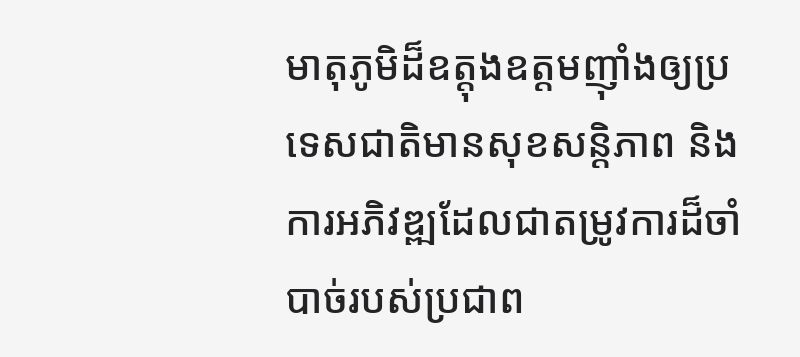មាតុភូមិដ៏ឧត្តុងឧត្តមញ៉ាំងឲ្យប្រទេសជាតិមានសុខសន្តិភាព និងការអភិវឌ្ឍដែលជាតម្រូវការដ៏ចាំបាច់របស់ប្រជាព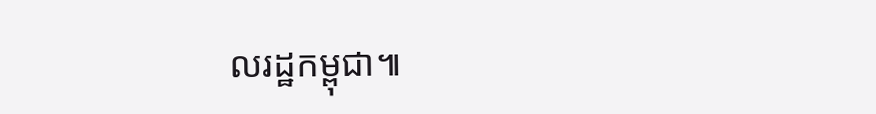លរដ្ឋកម្ពុជា៕